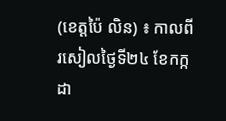(ខេត្តប៉ៃ លិន) ៖ កាលពីរសៀលថ្ងៃទី២៤ ខែកក្កដា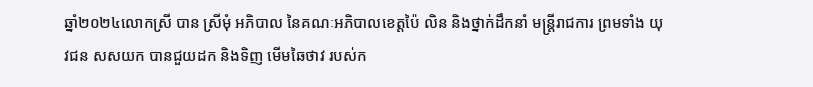ឆ្នាំ២០២៤លោកស្រី បាន ស្រីមុំ អភិបាល នៃគណៈអភិបាលខេត្តប៉ៃ លិន និងថ្នាក់ដឹកនាំ មន្ត្រីរាជការ ព្រមទាំង យុវជន សសយក បានជួយដក និងទិញ មើមឆៃថាវ របស់ក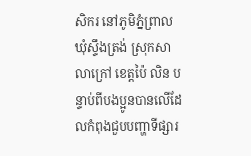សិករ នៅភូមិភ្នំព្រាល ឃុំស្ទឹងត្រង់ ស្រុកសាលាក្រៅ ខេត្តប៉ៃ លិន បន្ទាប់ពីបងប្អូនបានលើដែលកំពុងជួបបញ្ហាទីផ្សារ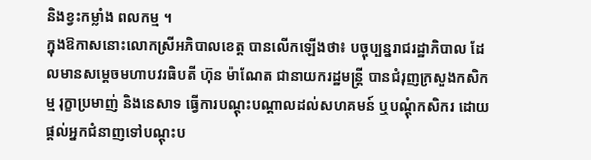និងខ្វះកម្លាំង ពលកម្ម ។
ក្នុងឱកាសនោះលោកស្រីអភិបាលខេត្ត បានលើកឡើងថា៖ បច្ចុប្បន្នរាជរដ្ឋាភិបាល ដែលមានសម្តេចមហាបវរធិបតី ហ៊ុន ម៉ាណែត ជានាយករដ្ឋមន្ត្រី បានជំរុញក្រសួងកសិកម្ម រុក្ខាប្រមាញ់ និងនេសាទ ធ្វើការបណ្តុះបណ្តាលដល់សហគមន៍ ឬបណ្តុំកសិករ ដោយផ្តល់អ្នកជំនាញទៅបណ្តុះប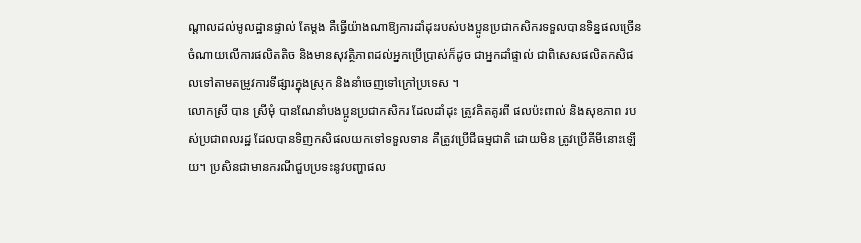ណ្តាលដល់មូលដ្ឋានផ្ទាល់ តែម្តង គឺធ្វើយ៉ាងណាឱ្យការដាំដុះរបស់បងប្អូនប្រជាកសិករទទួលបានទិន្នផលច្រើន ចំណាយលើការផលិតតិច និងមានសុវត្ថិភាពដល់អ្នកប្រើប្រាស់ក៏ដូច ជាអ្នកដាំផ្ទាល់ ជាពិសេសផលិតកសិផលទៅតាមតម្រូវការទីផ្សារក្នុងស្រុក និងនាំចេញទៅក្រៅប្រទេស ។
លោកស្រី បាន ស្រីមុំ បានណែនាំបងប្អូនប្រជាកសិករ ដែលដាំដុះ ត្រូវគិតគូរពី ផលប៉ះពាល់ និងសុខភាព របស់ប្រជាពលរដ្ឋ ដែលបានទិញកសិផលយកទៅទទួលទាន គឺត្រូវប្រើជីធម្មជាតិ ដោយមិន ត្រូវប្រើគីមីនោះឡើយ។ ប្រសិនជាមានករណីជួបប្រទះនូវបញ្ហាផល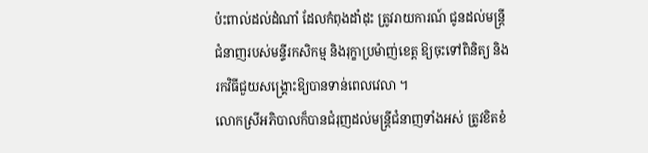ប៉ះពាល់ដល់ដំណាំ ដែលកំពុងដាំដុះ ត្រូវរាយការណ៍ ជូនដល់មន្រ្តីជំនាញរបស់មន្ទីរកសិកម្ម និងរុក្ខាប្រម៉ាញ់ខេត្ត ឱ្យចុះទៅពិនិត្យ និងរកវិធីជួយសង្គ្រោះឱ្យបានទាន់ពេលវេលា ។
លោកស្រីអភិបាលក៏បានជំរុញដល់មន្រ្តីជំនាញទាំងអស់ ត្រូវខិតខំ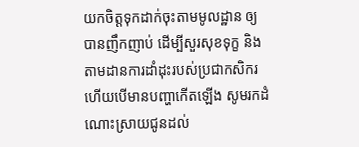យកចិត្តទុកដាក់ចុះតាមមូលដ្ឋាន ឲ្យបានញឹកញាប់ ដើម្បីសួរសុខទុក្ខ និងតាមដានការដាំដុះរបស់ប្រជាកសិករ ហើយបើមានបញ្ហាកើតឡើង សូមរកដំណោះស្រាយជូនដល់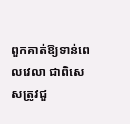ពួកគាត់ឱ្យទាន់ពេលវេលា ជាពិសេសត្រូវជួ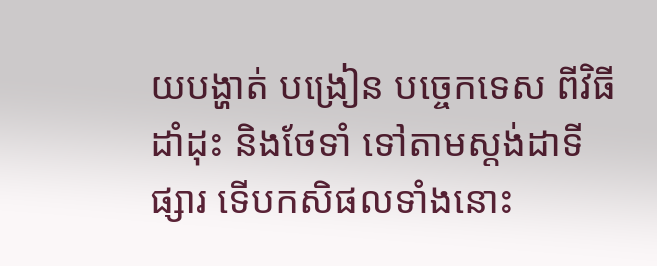យបង្ហាត់ បង្រៀន បច្ចេកទេស ពីវិធីដាំដុះ និងថែទាំ ទៅតាមស្តង់ដាទីផ្សារ ទើបកសិផលទាំងនោះ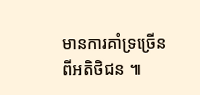មានការគាំទ្រច្រើនពីអតិថិជន ៕